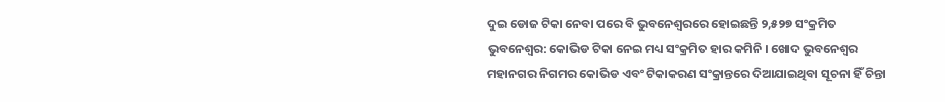ଦୁଇ ଡୋଜ ଟିକା ନେବା ପରେ ବି ଭୁବନେଶ୍ୱରରେ ହୋଇଛନ୍ତି ୨,୫୨୭ ସଂକ୍ରମିତ
ଭୁବନେଶ୍ୱର: କୋଭିଡ ଟିକା ନେଇ ମଧ୍ୟ ସଂକ୍ରମିତ ହାର କମିନି । ଖୋଦ ଭୁବନେଶ୍ୱର ମହାନଗର ନିଗମର କୋଭିଡ ଏବଂ ଟିକାକରଣ ସଂକ୍ରାନ୍ତରେ ଦିଆଯାଇଥିବା ସୂଚନା ହିଁ ଚିନ୍ତା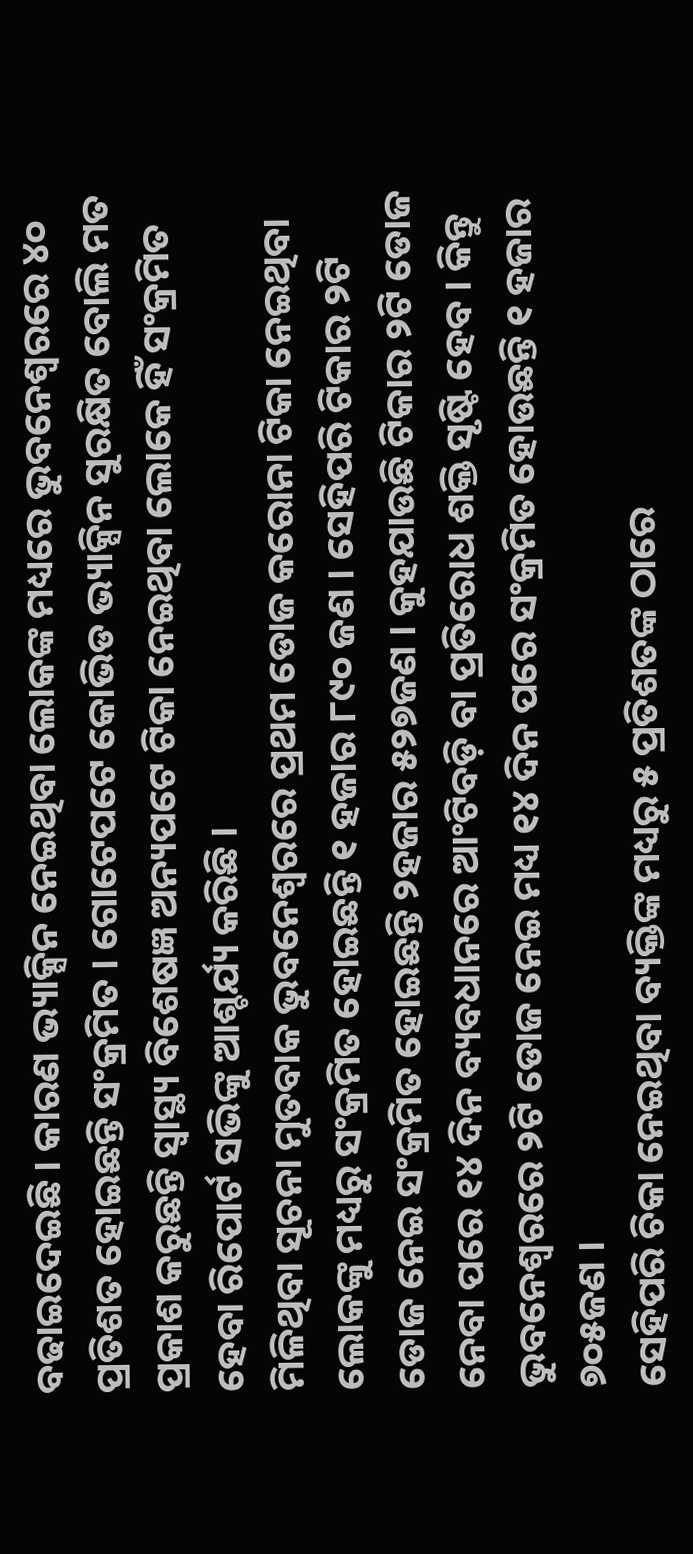ବଢାଇଦେଇଛି । କାରଣ ଭ୍ୟାକ୍ସିନ ନେଇଥିବା ଲୋକଙ୍କ ମଧ୍ୟରେ ଭୁବନେଶ୍ୱରରେ ୪୦ ପ୍ରତିଶତ ହୋଇଛନ୍ତି ସଂକ୍ରମିତ । ଗୋଟେପଟେ କୋଭିଡ ଭ୍ୟାକ୍ସିନ ସୁରକ୍ଷିତ ବୋଲି ମତ ପ୍ରକାଶ କରୁଛନ୍ତି ସ୍ବାସ୍ଥ୍ୟ ବିଶେଷଜ୍ଞ ଅନ୍ୟପଟେ ଟିକା ନେଇଥିବା ଲୋକେ ହିଁ ସଂକ୍ରମିତ ହେବା ରିପୋର୍ଟ ସଭିଙ୍କୁ ଆଶ୍ଚର୍ଯ୍ୟ କରିଛି ।
ମିଳିଥିବା ସୂଚନା ମୁତବାକ ଭୁବନେଶ୍ୱରରେ ପ୍ରଥମ ଡୋଜ କରୋନା ଟିକା ନେଇଥିବା ଲୋକଙ୍କୁ ମଧ୍ୟରୁ ସଂକ୍ରମିତ ହୋଇଛନ୍ତି ୧ ହଜାର ୮୯୦ ଜଣ । ସେହିପରି ଟିକାର ୨ଟି ଡୋଜ ନେଇ ସଂକ୍ରମିତ ହୋଇଛନ୍ତି ୨ହଜାର ୫୨୭ଜଣ । କୁହଯାଉଛି ଟିକାର ୨ଟି ଡୋଜ ନେବା ପରେ ୧୪ ଦିନ ବ୍ୟବଧାନରେ ଆଂଟିବଡ଼ି ବା ପ୍ରତିରୋଧ ଶକ୍ତି ସୃଷ୍ଟି ହେବ । କିନ୍ତୁ ଭୁବନେଶ୍ୱରରେ ୨ଟି ଡୋଜ ନେଇ ମଧ୍ୟ ୧୪ ଦିନ ପରେ ସଂକ୍ରମିତ ହୋଉଛନ୍ତି ୧ ହଜାର ୭୦୫ଜଣ ।
ସେହିପରି ଚିକା ନେଇଥିବା ବ୍ୟକ୍ତିଙ୍କ ମଧ୍ୟରୁ ୫ ପ୍ରତିଶତଙ୍କ ଠାରେ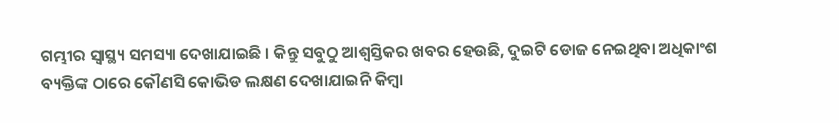ଗମ୍ଭୀର ସ୍ୱାସ୍ଥ୍ୟ ସମସ୍ୟା ଦେଖାଯାଇଛି । କିନ୍ତୁ ସବୁଠୁ ଆଶ୍ୱସ୍ତିକର ଖବର ହେଉଛି, ଦୁଇଟି ଡୋଜ ନେଇଥିବା ଅଧିକାଂଶ ବ୍ୟକ୍ତିଙ୍କ ଠାରେ କୌଣସି କୋଭିଡ ଲକ୍ଷଣ ଦେଖାଯାଇନି କିମ୍ବା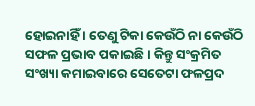ହୋଇନାହିଁ । ତେଣୁ ଟିକା କେଉଁଠି ନା କେଉଁଠି ସଫଳ ପ୍ରଭାବ ପକାଇଛି । କିନ୍ତୁ ସଂକ୍ରମିତ ସଂଖ୍ୟା କମାଇବାରେ ସେତେଟା ଫଳପ୍ରଦ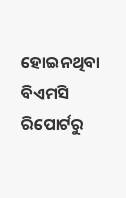ହୋଇନଥିବା ବିଏମସି ରିପୋର୍ଟରୁ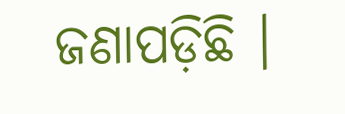ଜଣାପଡ଼ିଛି ।